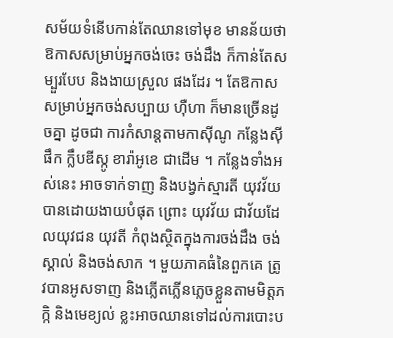សម័យទំនើបកាន់តែឈានទៅមុខ មានន័យថា ឱកាសសម្រាប់អ្នកចង់ចេះ ចង់ដឹង ក៏កាន់តែសម្បួរបែប និងងាយស្រួល ផងដែរ ។ តែឱកាសសម្រាប់អ្នកចង់សប្បាយ ហ៊ឺហា ក៏មានច្រើនដូចគ្នា ដូចជា ការកំសាន្ដតាមកាស៊ីណូ កន្លែងស៊ីផឹក ក្លឹបឌីស្កូ ខារ៉ាអូខេ ជាដើម ។ កន្លែងទាំងអស់នេះ អាចទាក់ទាញ និងបង្វក់ស្មារតី យុវវ័យបានដោយងាយបំផុត ព្រោះ យុវវ័យ ជាវ័យដែលយុវជន យុវតី កំពុងស្ថិតក្នុងការចង់ដឹង ចង់ស្គាល់ និងចង់សាក ។ មួយភាគធំនៃពួកគេ ត្រូវបានអូសទាញ និងភ្លើតភ្លើនភ្លេចខ្លួនតាមមិត្តភក្កិ និងមេខ្យល់ ខ្លះអាចឈានទៅដល់ការបោះប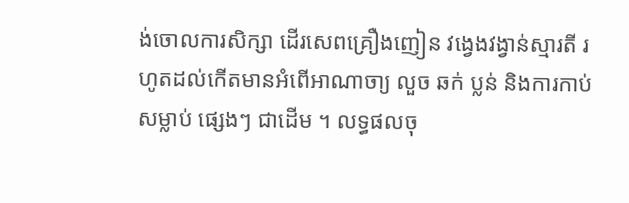ង់ចោលការសិក្សា ដើរសេពគ្រឿងញៀន វង្វេងវង្វាន់ស្មារតី រហូតដល់កើតមានអំពើអាណាចា្យ លួច ឆក់ ប្លន់ និងការកាប់សម្លាប់ ផ្សេងៗ ជាដើម ។ លទ្ធផលចុ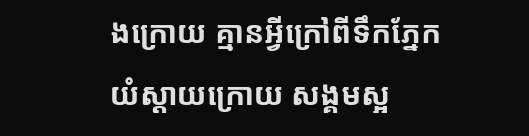ងក្រោយ គ្មានអ្វីក្រៅពីទឹកភ្នែកយំស្ដាយក្រោយ សង្គមស្អ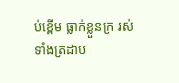ប់ខ្ពើម ធ្លាក់ខ្លួនក្រ រស់ទាំងត្រដាប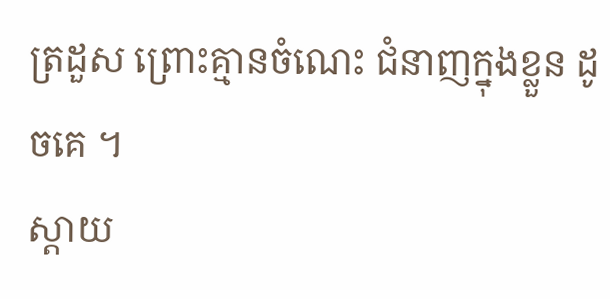ត្រដួស ព្រោះគ្មានចំណេះ ជំនាញក្នុងខ្លួន ដូចគេ ។
ស្ដាយ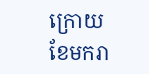ក្រោយ
ខែមករា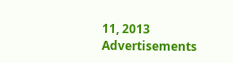11, 2013
Advertisements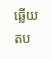ឆ្លើយតប